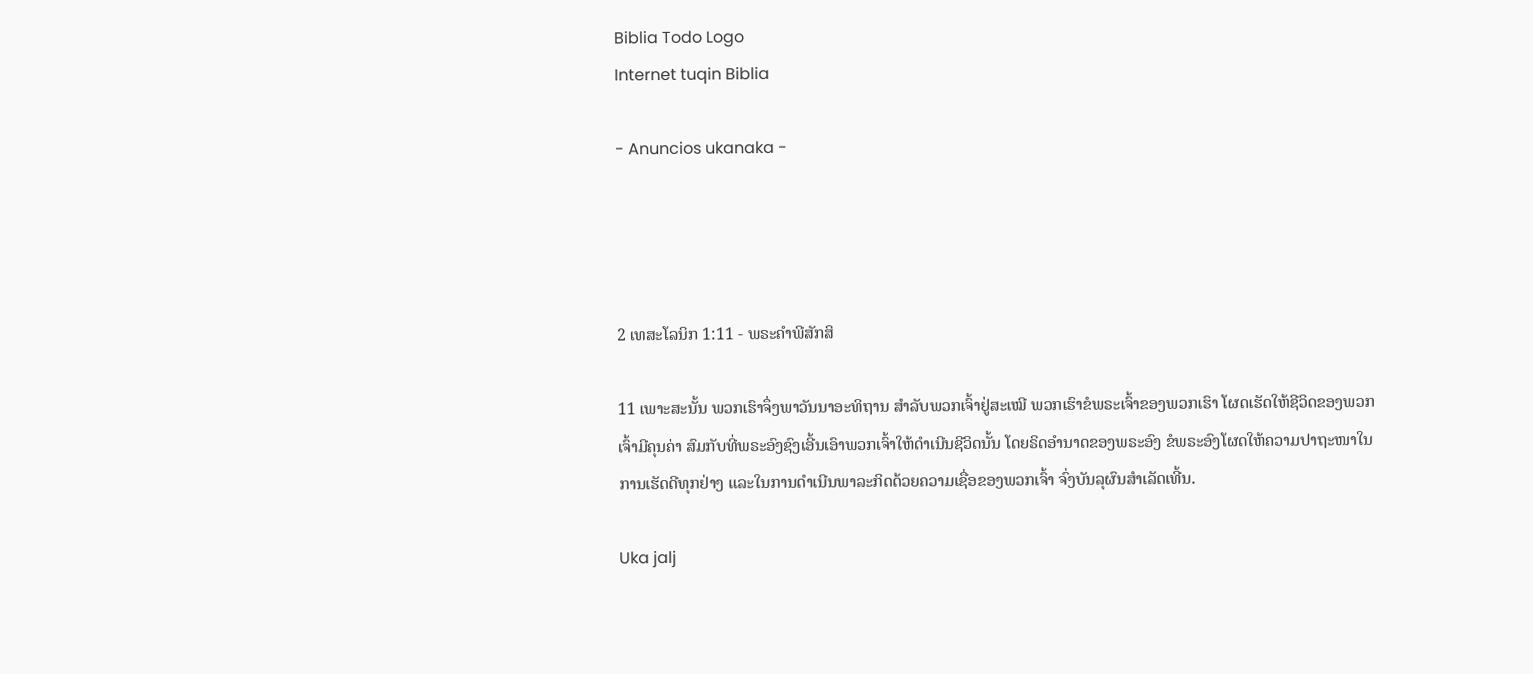Biblia Todo Logo
Internet tuqin Biblia

- Anuncios ukanaka -




2 ເທສະໂລນິກ 1:11 - ພຣະຄຳພີສັກສິ

11 ເພາະສະນັ້ນ ພວກເຮົາຈຶ່ງພາວັນນາອະທິຖານ ສຳລັບພວກເຈົ້າຢູ່ສະເໝີ ພວກເຮົາຂໍພຣະເຈົ້າຂອງພວກເຮົາ ໂຜດເຮັດໃຫ້ຊີວິດຂອງພວກເຈົ້າມີຄຸນຄ່າ ສົມກັບທີ່ພຣະອົງຊົງເອີ້ນເອົາພວກເຈົ້າໃຫ້ດຳເນີນຊີວິດນັ້ນ ໂດຍຣິດອຳນາດຂອງພຣະອົງ ຂໍພຣະອົງໂຜດໃຫ້ຄວາມປາຖະໜາໃນການເຮັດດີທຸກຢ່າງ ແລະໃນການດຳເນີນພາລະກິດດ້ວຍຄວາມເຊື່ອຂອງພວກເຈົ້າ ຈົ່ງບັນລຸຜົນສຳເລັດເທີ້ນ.

Uka jalj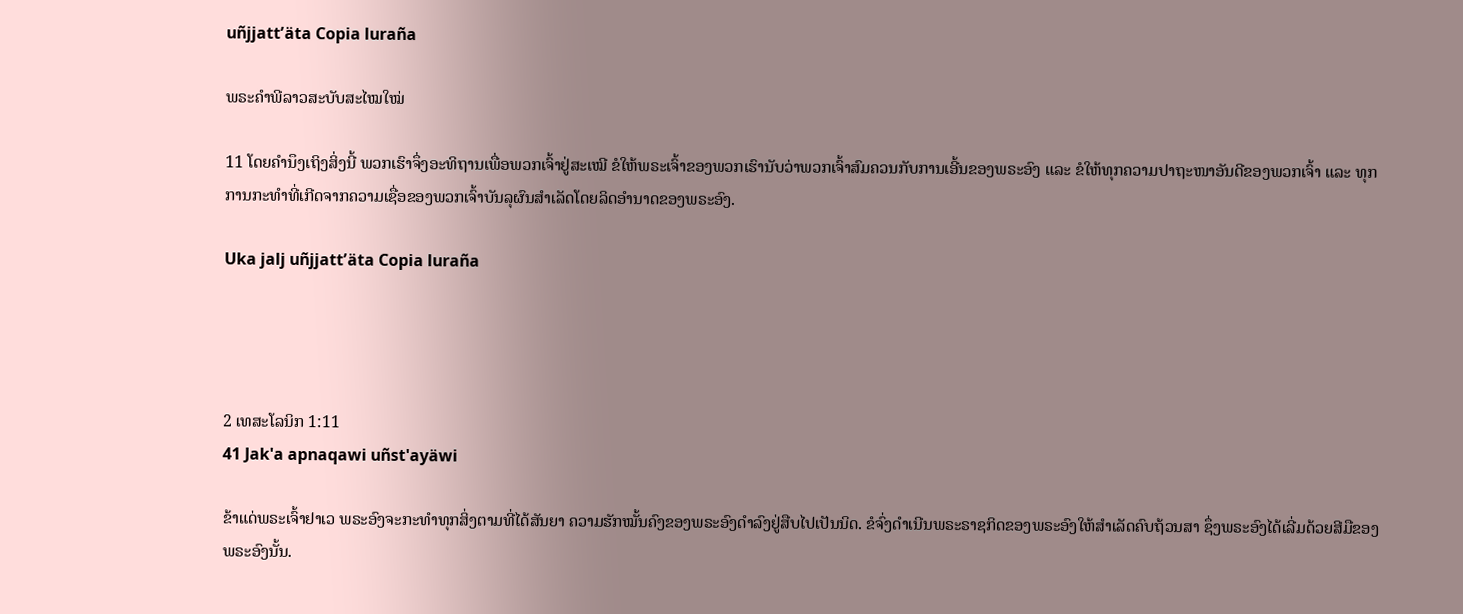uñjjattʼäta Copia luraña

ພຣະຄຳພີລາວສະບັບສະໄໝໃໝ່

11 ໂດຍຄຳນຶງເຖິງສິ່ງນີ້ ພວກເຮົາຈຶ່ງອະທິຖານເພື່ອພວກເຈົ້າຢູ່ສະເໝີ ຂໍໃຫ້ພຣະເຈົ້າຂອງພວກເຮົານັບວ່າພວກເຈົ້າສົມຄວນກັບການເອີ້ນຂອງພຣະອົງ ແລະ ຂໍໃຫ້ທຸກຄວາມປາຖະໜາອັນດີຂອງພວກເຈົ້າ ແລະ ທຸກການກະທຳທີ່ເກີດຈາກຄວາມເຊື່ອຂອງພວກເຈົ້າບັນລຸຜົນສຳເລັດໂດຍລິດອຳນາດຂອງພຣະອົງ.

Uka jalj uñjjattʼäta Copia luraña




2 ເທສະໂລນິກ 1:11
41 Jak'a apnaqawi uñst'ayäwi

ຂ້າແດ່ພຣະເຈົ້າຢາເວ ພຣະອົງຈະກະທຳທຸກສິ່ງຕາມທີ່ໄດ້ສັນຍາ ຄວາມຮັກໝັ້ນຄົງຂອງພຣະອົງດຳລົງຢູ່ສືບໄປເປັນນິດ. ຂໍຈົ່ງດຳເນີນພຣະຣາຊກິດຂອງພຣະອົງໃຫ້ສຳເລັດຄົບຖ້ວນສາ ຊຶ່ງພຣະອົງໄດ້ເລີ່ມດ້ວຍສີມືຂອງພຣະອົງນັ້ນ.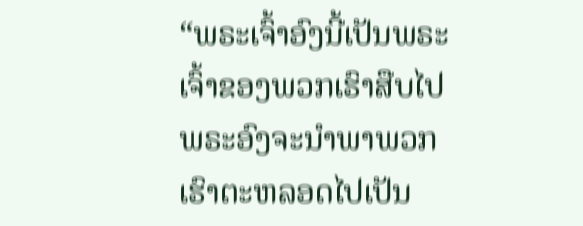“ພຣະເຈົ້າອົງນີ້ເປັນພຣະເຈົ້າຂອງພວກເຮົາສືບໄປ ພຣະອົງຈະນຳພາພວກເຮົາຕະຫລອດໄປເປັນ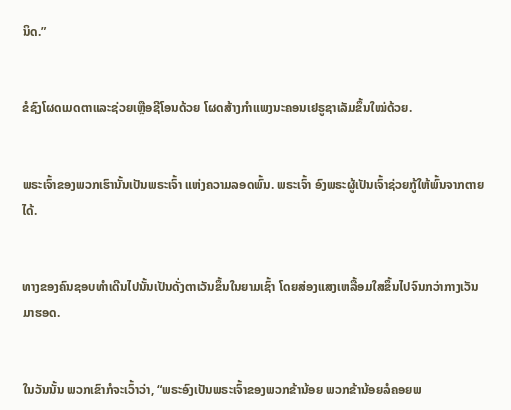ນິດ.”


ຂໍຊົງໂຜດເມດຕາແລະຊ່ວຍເຫຼືອຊີໂອນດ້ວຍ ໂຜດສ້າງກຳແພງນະຄອນເຢຣູຊາເລັມຂຶ້ນໃໝ່ດ້ວຍ.


ພຣະເຈົ້າຂອງພວກເຮົານັ້ນເປັນພຣະເຈົ້າ ແຫ່ງຄວາມລອດພົ້ນ. ພຣະເຈົ້າ ອົງພຣະຜູ້ເປັນເຈົ້າຊ່ວຍກູ້ໃຫ້ພົ້ນຈາກຕາຍໄດ້.


ທາງຂອງຄົນຊອບທຳເດີນໄປນັ້ນເປັນດັ່ງຕາເວັນຂຶ້ນໃນຍາມເຊົ້າ ໂດຍສ່ອງແສງເຫລື້ອມໃສຂຶ້ນໄປຈົນກວ່າກາງເວັນມາຮອດ.


ໃນວັນນັ້ນ ພວກເຂົາກໍຈະເວົ້າວ່າ, “ພຣະອົງເປັນພຣະເຈົ້າຂອງພວກຂ້ານ້ອຍ ພວກຂ້ານ້ອຍລໍຄອຍພ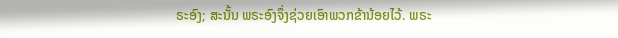ຣະອົງ; ສະນັ້ນ ພຣະອົງຈຶ່ງຊ່ວຍເອົາພວກຂ້ານ້ອຍໄວ້. ພຣະ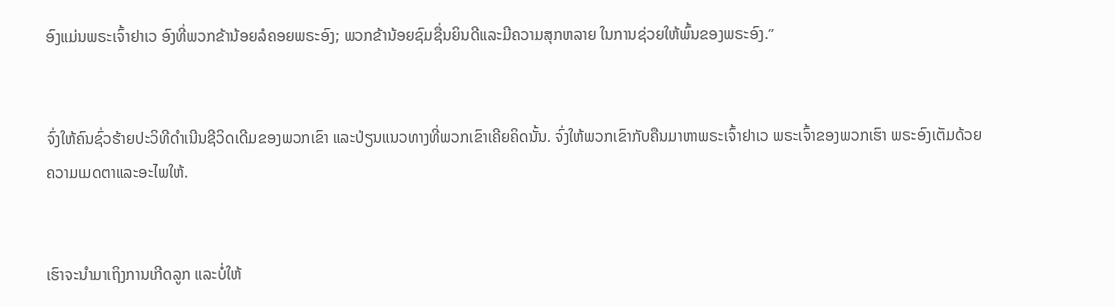ອົງແມ່ນພຣະເຈົ້າຢາເວ ອົງທີ່ພວກຂ້ານ້ອຍລໍຄອຍພຣະອົງ; ພວກຂ້ານ້ອຍຊົມຊື່ນຍິນດີແລະມີຄວາມສຸກຫລາຍ ໃນການຊ່ວຍໃຫ້ພົ້ນຂອງພຣະອົງ.”


ຈົ່ງໃຫ້ຄົນຊົ່ວຮ້າຍປະວິທີດຳເນີນຊີວິດເດີມຂອງພວກເຂົາ ແລະປ່ຽນແນວທາງທີ່ພວກເຂົາເຄີຍຄິດນັ້ນ. ຈົ່ງໃຫ້ພວກເຂົາກັບຄືນມາຫາພຣະເຈົ້າຢາເວ ພຣະເຈົ້າຂອງພວກເຮົາ ພຣະອົງເຕັມດ້ວຍຄວາມເມດຕາແລະອະໄພໃຫ້.


ເຮົາຈະນຳມາເຖິງການເກີດລູກ ແລະບໍ່ໃຫ້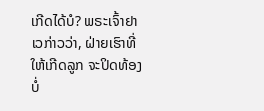ເກີດໄດ້ບໍ? ພຣະເຈົ້າຢາເວກ່າວວ່າ, ຝ່າຍເຮົາທີ່ໃຫ້ເກີດລູກ ຈະປິດທ້ອງບໍ່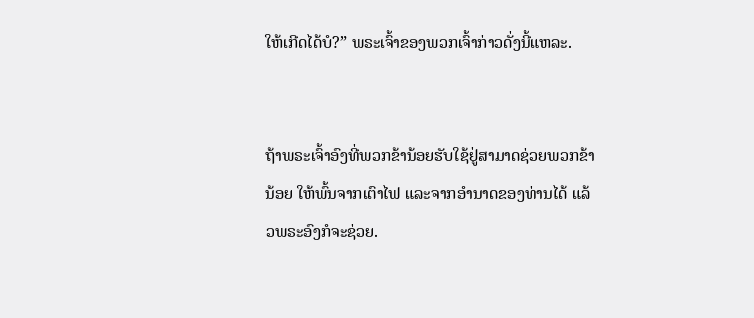ໃຫ້ເກີດໄດ້ບໍ?” ພຣະເຈົ້າຂອງພວກເຈົ້າກ່າວດັ່ງນີ້ແຫລະ.


ຖ້າພຣະເຈົ້າອົງທີ່ພວກຂ້ານ້ອຍຮັບໃຊ້ຢູ່ສາມາດຊ່ວຍພວກຂ້ານ້ອຍ ໃຫ້ພົ້ນຈາກເຕົາໄຟ ແລະຈາກອຳນາດຂອງທ່ານໄດ້ ແລ້ວພຣະອົງກໍຈະຊ່ວຍ.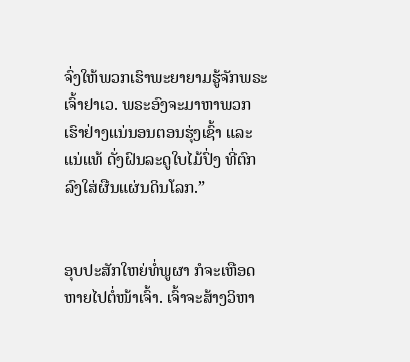ຈົ່ງໃຫ້ພວກເຮົາພະຍາຍາມຮູ້ຈັກພຣະເຈົ້າຢາເວ. ພຣະອົງຈະມາຫາພວກເຮົາຢ່າງແນ່ນອນຕອນຮຸ່ງເຊົ້າ ແລະແນ່ແທ້ ດັ່ງຝົນລະດູໃບໄມ້ປົ່ງ ທີ່ຕົກລົງໃສ່ຜືນແຜ່ນດິນໂລກ.”


ອຸບປະສັກໃຫຍ່ທໍ່ພູຜາ ກໍຈະເຫືອດຫາຍໄປຕໍ່ໜ້າເຈົ້າ. ເຈົ້າຈະສ້າງວິຫາ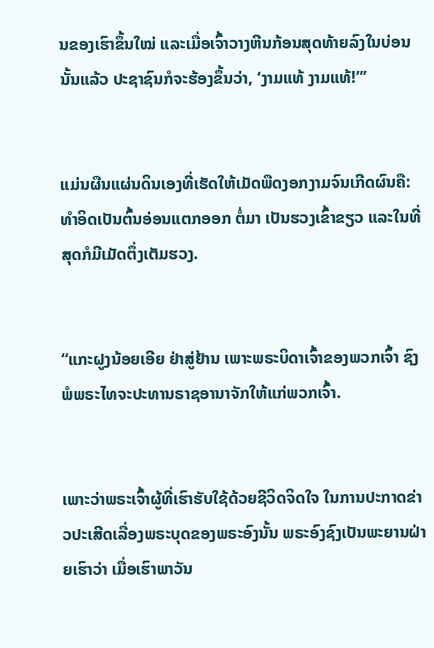ນຂອງເຮົາຂຶ້ນໃໝ່ ແລະເມື່ອເຈົ້າວາງຫີນກ້ອນສຸດທ້າຍລົງໃນບ່ອນນັ້ນແລ້ວ ປະຊາຊົນກໍຈະຮ້ອງຂຶ້ນວ່າ, ‘ງາມແທ້ ງາມແທ້!”’


ແມ່ນຜືນແຜ່ນດິນເອງທີ່ເຮັດໃຫ້ເມັດພືດງອກງາມຈົນເກີດຜົນຄື: ທຳອິດເປັນຕົ້ນອ່ອນແຕກອອກ ຕໍ່ມາ ເປັນຮວງເຂົ້າຂຽວ ແລະໃນທີ່ສຸດກໍມີເມັດຕຶ່ງເຕັມຮວງ.


“ແກະຝູງນ້ອຍເອີຍ ຢ່າສູ່ຢ້ານ ເພາະພຣະບິດາເຈົ້າຂອງພວກເຈົ້າ ຊົງພໍພຣະໄທຈະປະທານຣາຊອານາຈັກໃຫ້ແກ່ພວກເຈົ້າ.


ເພາະວ່າພຣະເຈົ້າຜູ້ທີ່ເຮົາຮັບໃຊ້ດ້ວຍຊີວິດຈິດໃຈ ໃນການປະກາດຂ່າວປະເສີດເລື່ອງພຣະບຸດຂອງພຣະອົງນັ້ນ ພຣະອົງຊົງເປັນພະຍານຝ່າຍເຮົາວ່າ ເມື່ອເຮົາພາວັນ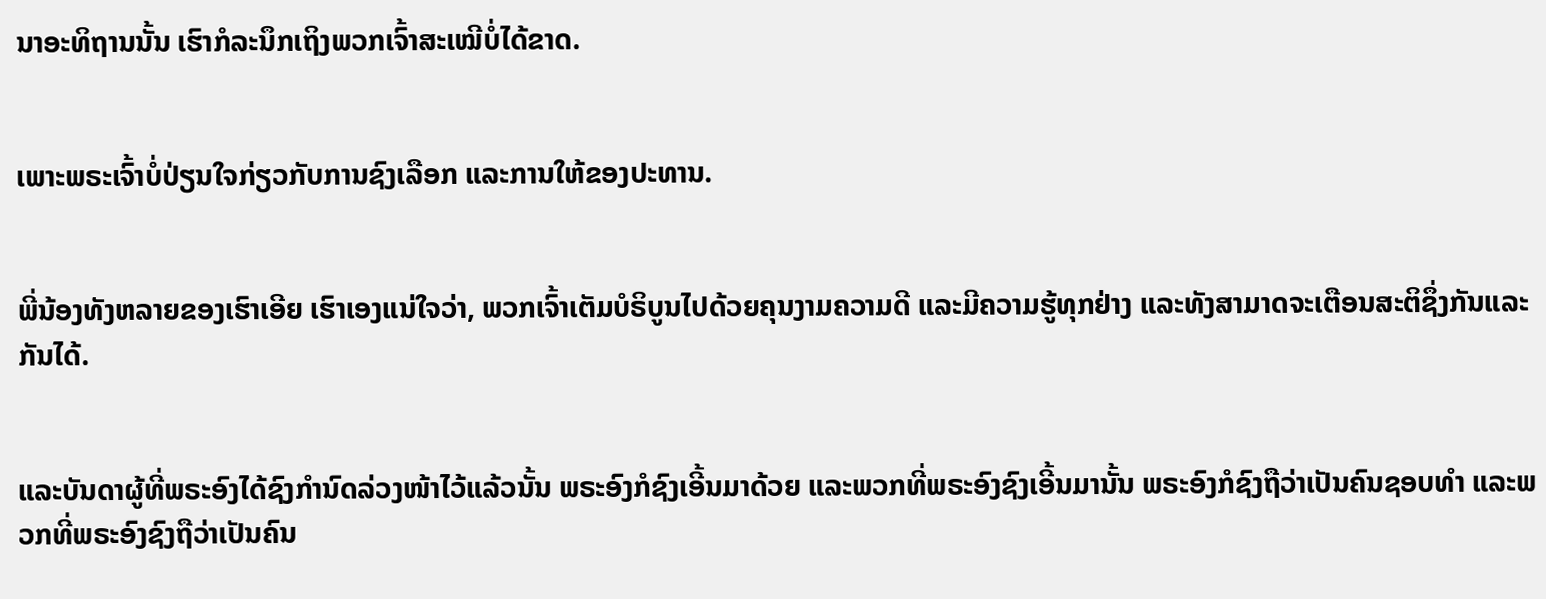ນາອະທິຖານນັ້ນ ເຮົາກໍລະນຶກເຖິງພວກເຈົ້າສະເໝີບໍ່ໄດ້ຂາດ.


ເພາະພຣະເຈົ້າບໍ່ປ່ຽນໃຈກ່ຽວກັບການຊົງເລືອກ ແລະການໃຫ້ຂອງປະທານ.


ພີ່ນ້ອງທັງຫລາຍຂອງເຮົາເອີຍ ເຮົາເອງແນ່ໃຈວ່າ, ພວກເຈົ້າເຕັມບໍຣິບູນໄປດ້ວຍຄຸນງາມຄວາມດີ ແລະມີຄວາມຮູ້ທຸກຢ່າງ ແລະທັງສາມາດຈະເຕືອນສະຕິຊຶ່ງກັນແລະກັນໄດ້.


ແລະບັນດາຜູ້ທີ່ພຣະອົງໄດ້ຊົງກຳນົດລ່ວງໜ້າໄວ້ແລ້ວນັ້ນ ພຣະອົງກໍຊົງເອີ້ນມາດ້ວຍ ແລະພວກທີ່ພຣະອົງຊົງເອີ້ນມານັ້ນ ພຣະອົງກໍຊົງຖືວ່າເປັນຄົນຊອບທຳ ແລະພວກທີ່ພຣະອົງຊົງຖືວ່າເປັນຄົນ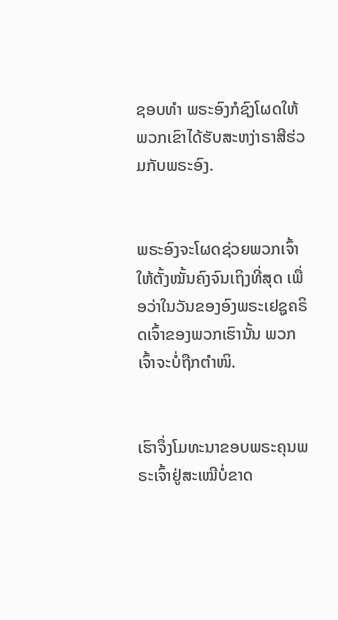ຊອບທຳ ພຣະອົງກໍຊົງໂຜດໃຫ້ພວກເຂົາໄດ້ຮັບສະຫງ່າຣາສີຮ່ວມກັບພຣະອົງ.


ພຣະອົງຈະໂຜດຊ່ວຍພວກເຈົ້າໃຫ້ຕັ້ງໝັ້ນຄົງຈົນເຖິງທີ່ສຸດ ເພື່ອວ່າໃນວັນຂອງອົງພຣະເຢຊູຄຣິດເຈົ້າຂອງພວກເຮົານັ້ນ ພວກເຈົ້າຈະບໍ່ຖືກຕຳໜິ.


ເຮົາຈຶ່ງໂມທະນາຂອບພຣະຄຸນພຣະເຈົ້າຢູ່ສະເໝີບໍ່ຂາດ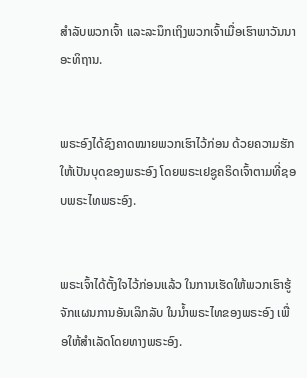ສຳລັບພວກເຈົ້າ ແລະລະນຶກເຖິງພວກເຈົ້າເມື່ອເຮົາພາວັນນາອະທິຖານ.


ພຣະອົງໄດ້ຊົງຄາດໝາຍພວກເຮົາໄວ້ກ່ອນ ດ້ວຍຄວາມຮັກ ໃຫ້ເປັນບຸດຂອງພຣະອົງ ໂດຍພຣະເຢຊູຄຣິດເຈົ້າຕາມທີ່ຊອບພຣະໄທພຣະອົງ.


ພຣະເຈົ້າໄດ້ຕັ້ງໃຈໄວ້ກ່ອນແລ້ວ ໃນການເຮັດໃຫ້ພວກເຮົາຮູ້ຈັກແຜນການອັນເລິກລັບ ໃນນໍ້າພຣະໄທຂອງພຣະອົງ ເພື່ອໃຫ້ສຳເລັດໂດຍທາງພຣະອົງ.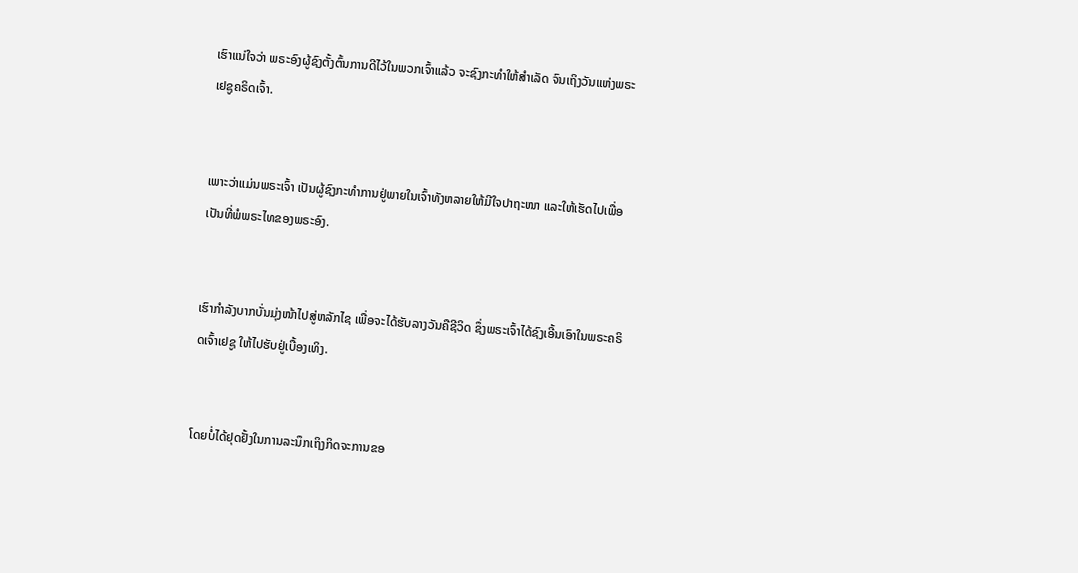ເຮົາແນ່ໃຈວ່າ ພຣະອົງຜູ້ຊົງຕັ້ງຕົ້ນການດີໄວ້ໃນພວກເຈົ້າແລ້ວ ຈະຊົງກະທຳໃຫ້ສຳເລັດ ຈົນເຖິງວັນແຫ່ງພຣະເຢຊູຄຣິດເຈົ້າ.


ເພາະວ່າແມ່ນພຣະເຈົ້າ ເປັນຜູ້ຊົງກະທຳການຢູ່ພາຍໃນເຈົ້າທັງຫລາຍໃຫ້ມີໃຈປາຖະໜາ ແລະໃຫ້ເຮັດໄປເພື່ອເປັນທີ່ພໍພຣະໄທຂອງພຣະອົງ.


ເຮົາກຳລັງບາກບັ່ນມຸ່ງໜ້າໄປສູ່ຫລັກໄຊ ເພື່ອຈະໄດ້ຮັບລາງວັນຄືຊີວິດ ຊຶ່ງພຣະເຈົ້າໄດ້ຊົງເອີ້ນເອົາໃນພຣະຄຣິດເຈົ້າເຢຊູ ໃຫ້ໄປຮັບຢູ່ເບື້ອງເທິງ.


ໂດຍບໍ່ໄດ້ຢຸດຢັ້ງໃນການລະນຶກເຖິງກິດຈະການຂອ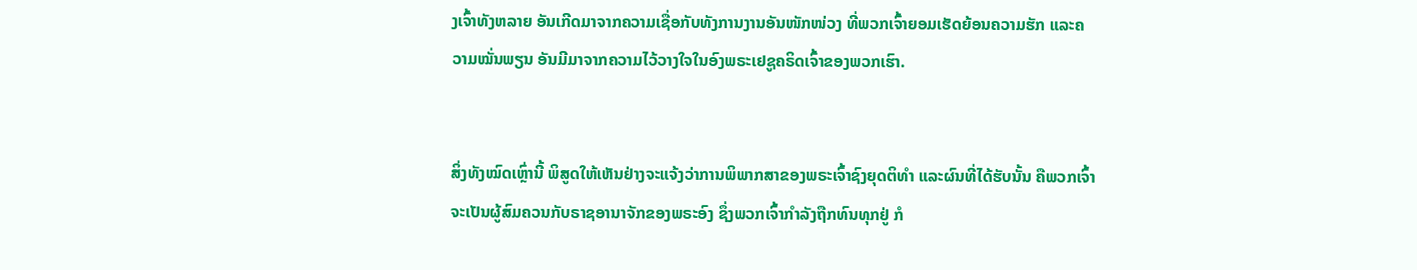ງເຈົ້າທັງຫລາຍ ອັນເກີດມາຈາກຄວາມເຊື່ອກັບທັງການງານອັນໜັກໜ່ວງ ທີ່ພວກເຈົ້າຍອມເຮັດຍ້ອນຄວາມຮັກ ແລະຄວາມໝັ່ນພຽນ ອັນມີມາຈາກຄວາມໄວ້ວາງໃຈໃນອົງພຣະເຢຊູຄຣິດເຈົ້າຂອງພວກເຮົາ.


ສິ່ງທັງໝົດເຫຼົ່ານີ້ ພິສູດໃຫ້ເຫັນຢ່າງຈະແຈ້ງວ່າການພິພາກສາຂອງພຣະເຈົ້າຊົງຍຸດຕິທຳ ແລະຜົນທີ່ໄດ້ຮັບນັ້ນ ຄືພວກເຈົ້າຈະເປັນຜູ້ສົມຄວນກັບຣາຊອານາຈັກຂອງພຣະອົງ ຊຶ່ງພວກເຈົ້າກຳລັງຖືກທົນທຸກຢູ່ ກໍ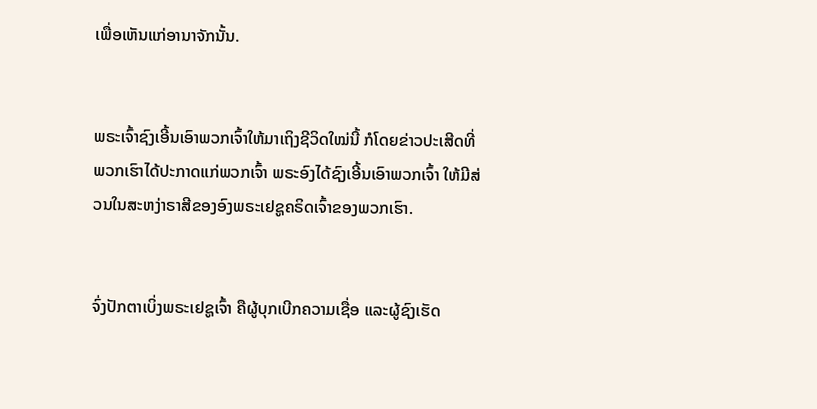ເພື່ອເຫັນແກ່ອານາຈັກນັ້ນ.


ພຣະເຈົ້າຊົງເອີ້ນເອົາພວກເຈົ້າໃຫ້ມາເຖິງຊີວິດໃໝ່ນີ້ ກໍໂດຍຂ່າວປະເສີດທີ່ພວກເຮົາໄດ້ປະກາດແກ່ພວກເຈົ້າ ພຣະອົງໄດ້ຊົງເອີ້ນເອົາພວກເຈົ້າ ໃຫ້ມີສ່ວນໃນສະຫງ່າຣາສີຂອງອົງພຣະເຢຊູຄຣິດເຈົ້າຂອງພວກເຮົາ.


ຈົ່ງປັກຕາເບິ່ງພຣະເຢຊູເຈົ້າ ຄືຜູ້ບຸກເບີກຄວາມເຊື່ອ ແລະຜູ້ຊົງເຮັດ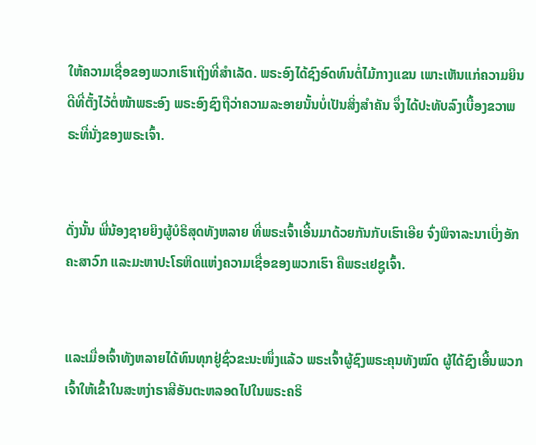ໃຫ້ຄວາມເຊື່ອຂອງພວກເຮົາເຖິງທີ່ສຳເລັດ. ພຣະອົງໄດ້ຊົງອົດທົນຕໍ່ໄມ້ກາງແຂນ ເພາະເຫັນແກ່ຄວາມຍິນດີທີ່ຕັ້ງໄວ້ຕໍ່ໜ້າພຣະອົງ ພຣະອົງຊົງຖືວ່າຄວາມລະອາຍນັ້ນບໍ່ເປັນສິ່ງສຳຄັນ ຈຶ່ງໄດ້ປະທັບລົງເບື້ອງຂວາພຣະທີ່ນັ່ງຂອງພຣະເຈົ້າ.


ດັ່ງນັ້ນ ພີ່ນ້ອງຊາຍຍິງຜູ້ບໍຣິສຸດທັງຫລາຍ ທີ່ພຣະເຈົ້າເອີ້ນມາດ້ວຍກັນກັບເຮົາເອີຍ ຈົ່ງພິຈາລະນາເບິ່ງອັກຄະສາວົກ ແລະມະຫາປະໂຣຫິດແຫ່ງຄວາມເຊື່ອຂອງພວກເຮົາ ຄືພຣະເຢຊູເຈົ້າ.


ແລະເມື່ອເຈົ້າທັງຫລາຍໄດ້ທົນທຸກຢູ່ຊົ່ວຂະນະໜຶ່ງແລ້ວ ພຣະເຈົ້າຜູ້ຊົງພຣະຄຸນທັງໝົດ ຜູ້ໄດ້ຊົງເອີ້ນພວກເຈົ້າໃຫ້ເຂົ້າໃນສະຫງ່າຣາສີອັນຕະຫລອດໄປໃນພຣະຄຣິ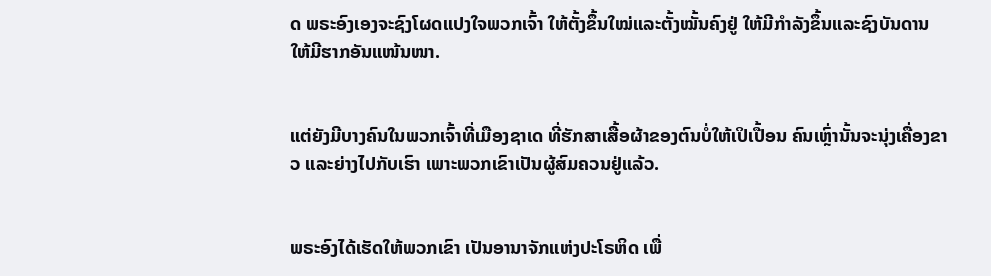ດ ພຣະອົງເອງຈະຊົງໂຜດແປງໃຈພວກເຈົ້າ ໃຫ້ຕັ້ງຂຶ້ນໃໝ່ແລະຕັ້ງໝັ້ນຄົງຢູ່ ໃຫ້ມີກຳລັງຂຶ້ນແລະຊົງບັນດານໃຫ້ມີຮາກອັນແໜ້ນໜາ.


ແຕ່ຍັງມີບາງຄົນໃນພວກເຈົ້າທີ່ເມືອງຊາເດ ທີ່ຮັກສາເສື້ອຜ້າຂອງຕົນບໍ່ໃຫ້ເປິເປື້ອນ ຄົນເຫຼົ່ານັ້ນຈະນຸ່ງເຄື່ອງຂາວ ແລະຍ່າງໄປກັບເຮົາ ເພາະພວກເຂົາເປັນຜູ້ສົມຄວນຢູ່ແລ້ວ.


ພຣະອົງໄດ້ເຮັດໃຫ້ພວກເຂົາ ເປັນອານາຈັກແຫ່ງປະໂຣຫິດ ເພື່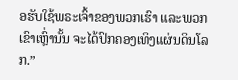ອຮັບໃຊ້ພຣະເຈົ້າຂອງພວກເຮົາ ແລະພວກເຂົາເຫຼົ່ານັ້ນ ຈະໄດ້ປົກຄອງເທິງແຜ່ນດິນໂລກ.”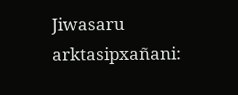Jiwasaru arktasipxañani: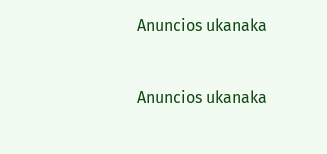Anuncios ukanaka


Anuncios ukanaka